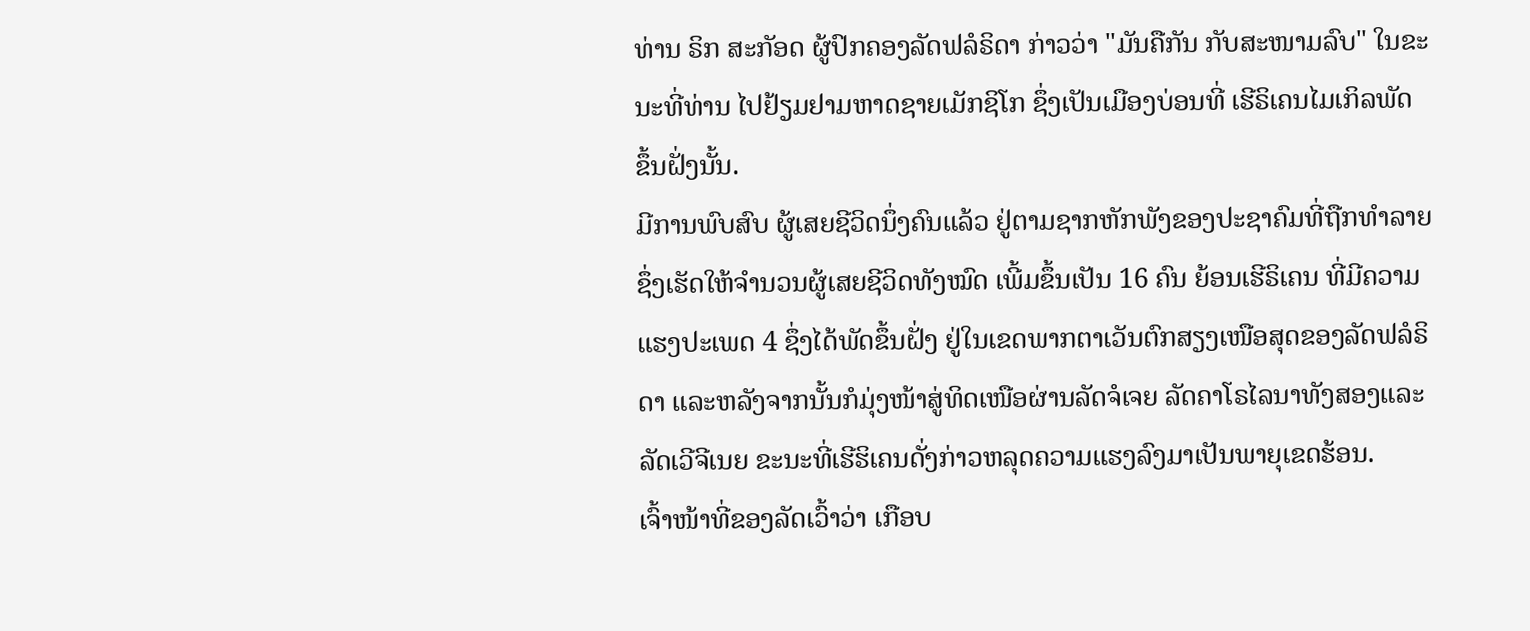ທ່ານ ຣິກ ສະກັອດ ຜູ້ປົກຄອງລັດຟລໍຣິດາ ກ່າວວ່າ "ມັນຄືກັນ ກັບສະໜາມລົບ" ໃນຂະ
ນະທີ່ທ່ານ ໄປຢ້ຽມຢາມຫາດຊາຍເມັກຊິໂກ ຊຶ່ງເປັນເມືອງບ່ອນທີ່ ເຮີຣິເຄນໄມເກິລພັດ
ຂຶ້ນຝັ່ງນັ້ນ.
ມີການພົບສົບ ຜູ້ເສຍຊີວິດນຶ່ງຄົນແລ້ວ ຢູ່ຕາມຊາກຫັກພັງຂອງປະຊາຄົມທີ່ຖືກທຳລາຍ
ຊຶ່ງເຮັດໃຫ້ຈຳນວນຜູ້ເສຍຊີວິດທັງໝົດ ເພີ້ມຂຶ້ນເປັນ 16 ຄົນ ຍ້ອນເຮີຣິເຄນ ທີ່ມີຄວາມ
ແຮງປະເພດ 4 ຊຶ່ງໄດ້ພັດຂຶ້ນຝັ່ງ ຢູ່ໃນເຂດພາກຕາເວັນຕົກສຽງເໜືອສຸດຂອງລັດຟລໍຣິ
ດາ ແລະຫລັງຈາກນັ້ນກໍມຸ່ງໜ້າສູ່ທິດເໜືອຜ່ານລັດຈໍເຈຍ ລັດຄາໂຣໄລນາທັງສອງແລະ
ລັດເວີຈີເນຍ ຂະນະທີ່ເຮີຮິເຄນດັ່ງກ່າວຫລຸດຄວາມແຮງລົງມາເປັນພາຍຸເຂດຮ້ອນ.
ເຈົ້າໜ້າທີ່ຂອງລັດເວົ້າວ່າ ເກືອບ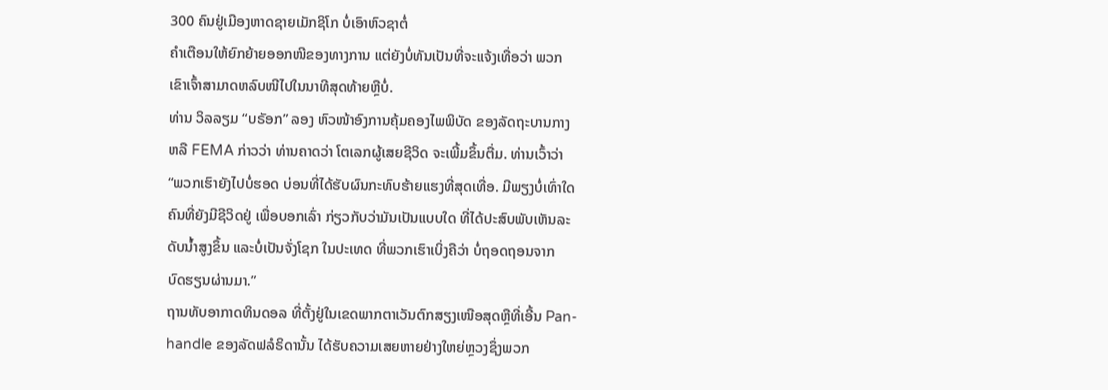300 ຄົນຢູ່ເມືອງຫາດຊາຍເມັກຊິໂກ ບໍ່ເອົາຫົວຊາຕໍ່
ຄຳເຕືອນໃຫ້ຍົກຍ້າຍອອກໜີຂອງທາງການ ແຕ່ຍັງບໍ່ທັນເປັນທີ່ຈະແຈ້ງເທື່ອວ່າ ພວກ
ເຂົາເຈົ້າສາມາດຫລົບໜີໄປໃນນາທີສຸດທ້າຍຫຼືບໍ່.
ທ່ານ ວິລລຽມ “ບຣັອກ” ລອງ ຫົວໜ້າອົງການຄຸ້ມຄອງໄພພິບັດ ຂອງລັດຖະບານກາງ
ຫລື FEMA ກ່າວວ່າ ທ່ານຄາດວ່າ ໂຕເລກຜູ້ເສຍຊີວິດ ຈະເພີ້ມຂຶ້ນຕື່ມ. ທ່ານເວົ້າວ່າ
“ພວກເຮົາຍັງໄປບໍ່ຮອດ ບ່ອນທີ່ໄດ້ຮັບຜົນກະທົບຮ້າຍແຮງທີ່ສຸດເທື່ອ. ມີພຽງບໍ່ເທົ່າໃດ
ຄົນທີ່ຍັງມີຊີວິດຢູ່ ເພື່ອບອກເລົ່າ ກ່ຽວກັບວ່າມັນເປັນແບບໃດ ທີ່ໄດ້ປະສົບພັບເຫັນລະ
ດັບນ້ຳສູງຂຶ້ນ ແລະບໍ່ເປັນຈັ່ງໂຊກ ໃນປະເທດ ທີ່ພວກເຮົາເບິ່ງຄືວ່າ ບໍ່ຖອດຖອນຈາກ
ບົດຮຽນຜ່ານມາ.”
ຖານທັບອາກາດທິນດອລ ທີ່ຕັ້ງຢູ່ໃນເຂດພາກຕາເວັນຕົກສຽງເໜືອສຸດຫຼືທີ່ເອີ້ນ Pan-
handle ຂອງລັດຟລໍຣິດານັ້ນ ໄດ້ຮັບຄວາມເສຍຫາຍຢ່າງໃຫຍ່ຫຼວງຊຶ່ງພວກ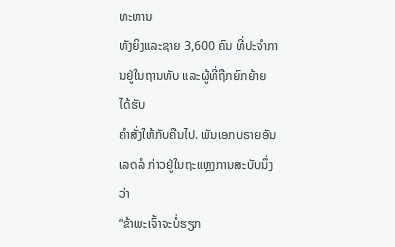ທະຫານ
ທັງຍິງແລະຊາຍ 3,600 ຄົນ ທີ່ປະຈຳການຢູ່ໃນຖານທັບ ແລະຜູ້ທີ່ຖືກຍົກຍ້າຍ ໄດ້ຮັບ
ຄຳສັ່ງໃຫ້ກັບຄືນໄປ. ພັນເອກບຣາຍອັນ ເລດລໍ ກ່າວຢູ່ໃນຖະແຫຼງການສະບັບນຶ່ງວ່າ
“ຂ້າພະເຈົ້າຈະບໍ່ຮຽກ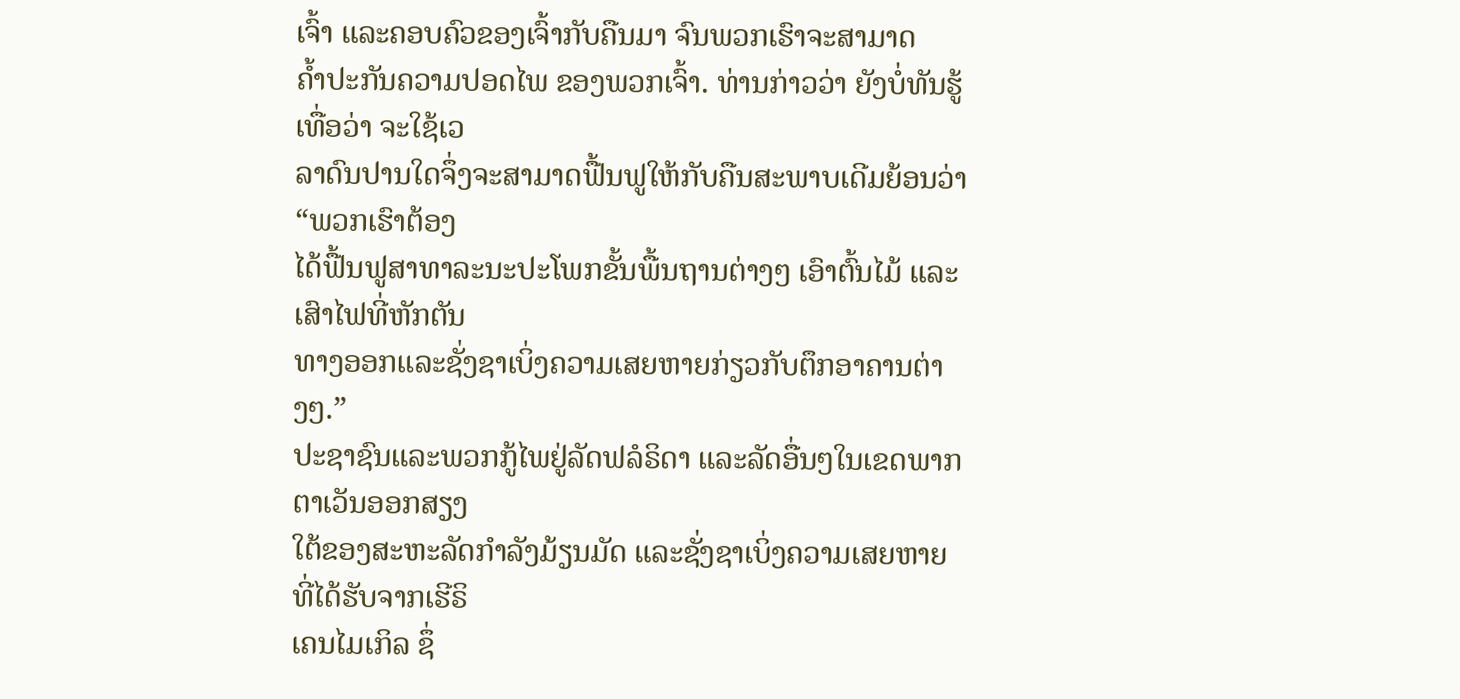ເຈົ້າ ແລະຄອບຄົວຂອງເຈົ້າກັບຄືນມາ ຈົນພວກເຮົາຈະສາມາດ
ຄ້ຳປະກັນຄວາມປອດໄພ ຂອງພວກເຈົ້າ. ທ່ານກ່າວວ່າ ຍັງບໍ່ທັນຮູ້ເທື່ອວ່າ ຈະໃຊ້ເວ
ລາດົນປານໃດຈຶ່ງຈະສາມາດຟື້ນຟູໃຫ້ກັບຄືນສະພາບເດີມຍ້ອນວ່າ “ພວກເຮົາຕ້ອງ
ໄດ້ຟື້ນຟູສາທາລະນະປະໂພກຂັ້ນພື້ນຖານຕ່າງໆ ເອົາຕົ້ນໄມ້ ແລະເສົາໄຟທີ່ຫັກຕັນ
ທາງອອກແລະຊັ່ງຊາເບິ່ງຄວາມເສຍຫາຍກ່ຽວກັບຕຶກອາຄານຕ່າງໆ.”
ປະຊາຊົນແລະພວກກູ້ໄພຢູ່ລັດຟລໍຣິດາ ແລະລັດອື່ນໆໃນເຂດພາກຕາເວັນອອກສຽງ
ໃຕ້ຂອງສະຫະລັດກຳລັງມ້ຽນມັດ ແລະຊັ່ງຊາເບິ່ງຄວາມເສຍຫາຍ ທີ່ໄດ້ຮັບຈາກເຮີຣິ
ເຄນໄມເກິລ ຊຶ່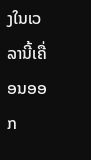ງໃນເວລານີ້ເຄື່ອນອອກ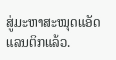ສູ່ມະຫາສະໝຸດແອັດແລນຕິກແລ້ວ.